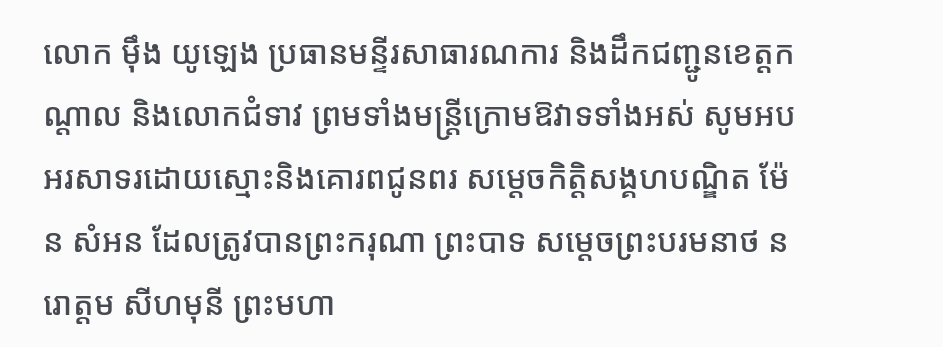លោក ម៉ឹង យូឡេង ប្រធានមន្ទីរសាធារណការ និងដឹកជញ្ជូនខេត្តកណ្តាល និងលោកជំទាវ ព្រមទាំងមន្ត្រីក្រោមឱវាទទាំងអស់ សូមអបអរសាទរដោយស្មោះនិងគោរពជូនពរ សម្តេចកិត្តិសង្គហបណ្ឌិត ម៉ែន សំអន ដែលត្រូវបានព្រះករុណា ព្រះបាទ សម្តេចព្រះបរមនាថ នរោត្តម សីហមុនី ព្រះមហា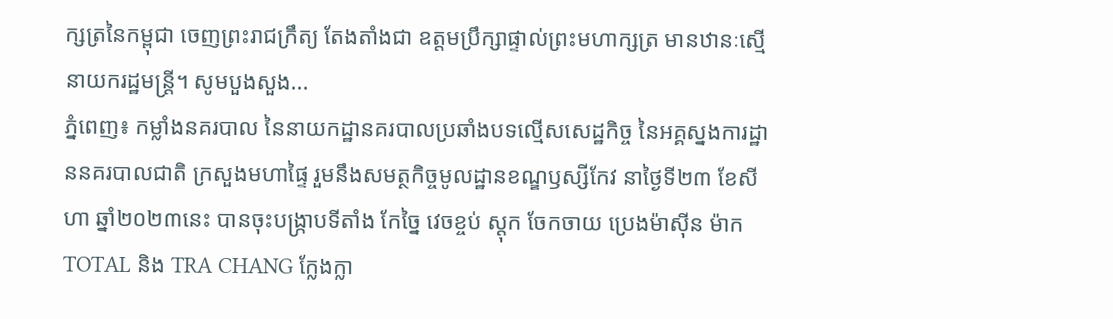ក្សត្រនៃកម្ពុជា ចេញព្រះរាជក្រឹត្យ តែងតាំងជា ឧត្តមប្រឹក្សាផ្ទាល់ព្រះមហាក្សត្រ មានឋានៈស្មើ នាយករដ្ឋមន្ដ្រី។ សូមបួងសួង...
ភ្នំពេញ៖ កម្លាំងនគរបាល នៃនាយកដ្ឋានគរបាលប្រឆាំងបទល្មើសសេដ្ឋកិច្ច នៃអគ្គស្នងការដ្ឋាននគរបាលជាតិ ក្រសួងមហាផ្ទៃ រួមនឹងសមត្ថកិច្ចមូលដ្ឋានខណ្ឌឫស្សីកែវ នាថ្ងៃទី២៣ ខែសីហា ឆ្នាំ២០២៣នេះ បានចុះបង្ក្រាបទីតាំង កែច្នៃ វេចខ្ចប់ ស្តុក ចែកចាយ ប្រេងម៉ាស៊ីន ម៉ាក TOTAL និង TRA CHANG ក្លែងក្លា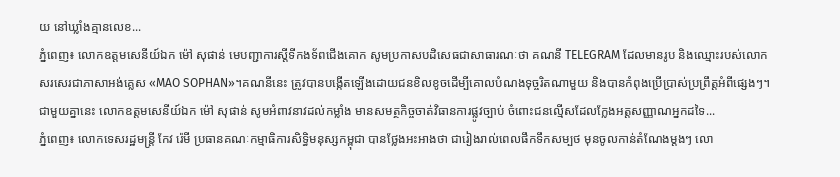យ នៅឃ្លាំងគ្មានលេខ...
ភ្នំពេញ៖ លោកឧត្តមសេនីយ៍ឯក ម៉ៅ សុផាន់ មេបញ្ជាការស្តីទីកងទ័ពជើងគោក សូមប្រកាសបដិសេធជាសាធារណៈថា គណនី TELEGRAM ដែលមានរូប និងឈ្មោះរបស់លោក សរសេរជាភាសាអង់គ្លេស «MAO SOPHAN»។គណនីនេះ ត្រូវបានបង្កើតឡើងដោយជនខិលខូចដើម្បីគោលបំណងទុច្ចរិតណាមួយ និងបានកំពុងប្រើប្រាស់ប្រព្រឹត្តអំពីផ្សេងៗ។ ជាមួយគ្នានេះ លោកឧត្តមសេនីយ៍ឯក ម៉ៅ សុផាន់ សូមអំពាវនាវដល់កម្លាំង មានសមត្ថកិច្ចចាត់វិធានការផ្លូវច្បាប់ ចំពោះជនល្មើសដែលក្លែងអត្តសញ្ញាណអ្នកដទៃ...
ភ្នំពេញ៖ លោកទេសរដ្ឋមន្ត្រី កែវ រ៉េមី ប្រធានគណៈកម្មាធិការសិទ្ធិមនុស្សកម្ពុជា បានថ្លែងអះអាងថា ជារៀងរាល់ពេលផឹកទឹកសម្បថ មុនចូលកាន់តំណែងម្តងៗ លោ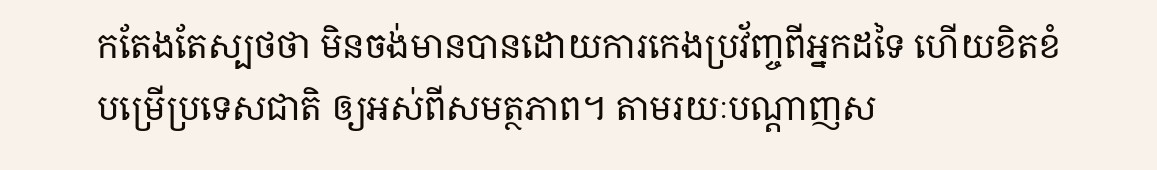កតែងតែស្បថថា មិនចង់មានបានដោយការកេងប្រវ័ញ្ចពីអ្នកដទៃ ហើយខិតខំបម្រើប្រទេសជាតិ ឲ្យអស់ពីសមត្ថភាព។ តាមរយៈបណ្ដាញស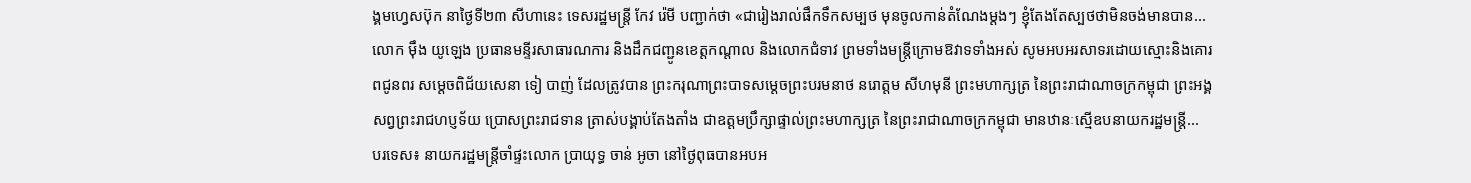ង្គមហ្វេសប៊ុក នាថ្ងៃទី២៣ សីហានេះ ទេសរដ្ឋមន្ត្រី កែវ រ៉េមី បញ្ជាក់ថា «ជារៀងរាល់ផឹកទឹកសម្បថ មុនចូលកាន់តំណែងម្តងៗ ខ្ញុំតែងតែស្បថថាមិនចង់មានបាន...
លោក ម៉ឹង យូឡេង ប្រធានមន្ទីរសាធារណការ និងដឹកជញ្ជូនខេត្តកណ្តាល និងលោកជំទាវ ព្រមទាំងមន្ត្រីក្រោមឱវាទទាំងអស់ សូមអបអរសាទរដោយស្មោះនិងគោរពជូនពរ សម្ដេចពិជ័យសេនា ទៀ បាញ់ ដែលត្រូវបាន ព្រះករុណាព្រះបាទសម្តេចព្រះបរមនាថ នរោត្តម សីហមុនី ព្រះមហាក្សត្រ នៃព្រះរាជាណាចក្រកម្ពុជា ព្រះអង្គសព្វព្រះរាជហប្ញទ័យ ប្រោសព្រះរាជទាន ត្រាស់បង្គាប់តែងតាំង ជាឧត្តមប្រឹក្សាផ្ទាល់ព្រះមហាក្សត្រ នៃព្រះរាជាណាចក្រកម្ពុជា មានឋានៈស្មើឧបនាយករដ្ឋមន្ត្រី...
បរទេស៖ នាយករដ្ឋមន្ត្រីចាំផ្ទះលោក ប្រាយុទ្ធ ចាន់ អូចា នៅថ្ងៃពុធបានអបអ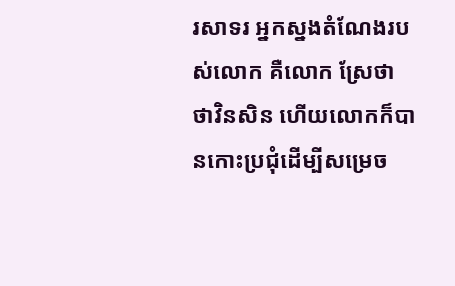រសាទរ អ្នកស្នងតំណែងរបស់លោក គឺលោក ស្រែថា ថាវិនសិន ហើយលោកក៏បានកោះប្រជុំដើម្បីសម្រេច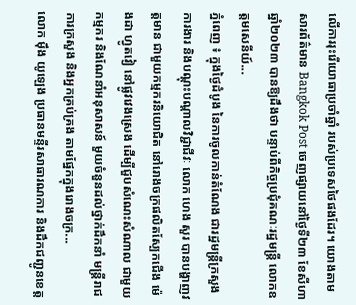លើការរុះរើយោធាប្រចាំឆ្នាំ របស់ប្រទេសថៃផងដែរ។ យោងតាមសារព័ត៌មាន Bangkok Post ចេញផ្សាយនៅថ្ងៃទី២៣ ខែសីហា ឆ្នាំ២០២៣ បានឱ្យដឹងថា បន្ទាប់ពីកិច្ចប្រជុំគណៈរដ្ឋមន្ត្រី លោកឧត្តមសេនីយ៍...
ភ្នំពេញ ៖ ក្នុងថ្ងៃដំបូង នៃការចូលកាន់តំណែង ជារដ្ឋមន្ត្រីក្រសួងការងារ និងបណ្ដុះបណ្ដាលវិជ្ជាជីវៈ លោក ហេង សួរ បានបង្ហាញវត្តមាន ជាមួយកម្មករនិយោជិត នៅរោងចក្រផលិតស្បែកជើង ម៉េងដា ហ្វូតវៀ នៅផ្លូវវេងស្រេង ដើម្បីជួបសំណេះសំណាល ជាមួយកម្មករ និងណែនាំអនុសាសន៍ មួយចំនួនដល់ថ្នាក់ដឹកនាំ មន្ត្រីរាជការក្រសួង និងអ្នកគ្រប់គ្រង តាមផ្នែកក្នុងរោងចក្រ...
លោក ម៉ឹង យូឡេង ប្រធានមន្ទីរសាធារណការ និងដឹកជញ្ជូនខេត្ត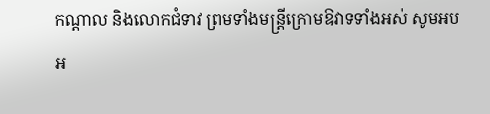កណ្តាល និងលោកជំទាវ ព្រមទាំងមន្ត្រីក្រោមឱវាទទាំងអស់ សូមអបអ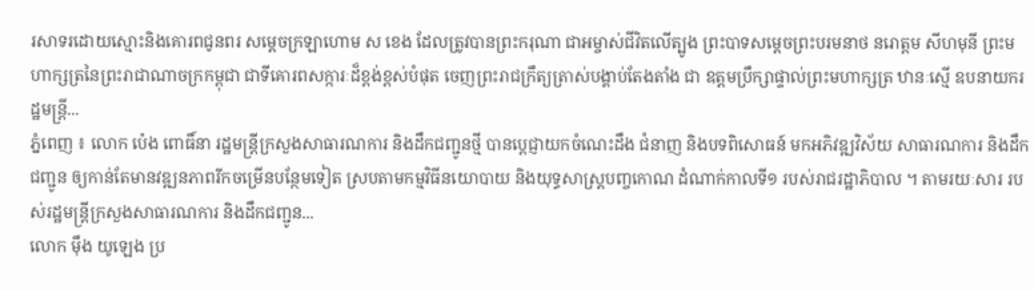រសាទរដោយស្មោះនិងគោរពជូនពរ សម្ដេចក្រឡាហោម ស ខេង ដែលត្រូវបានព្រះករុណា ជាអម្ចាស់ជីវិតលើត្បូង ព្រះបាទសម្ដេចព្រះបរមនាថ នរោត្តម សីហមុនី ព្រះមហាក្សត្រនៃព្រះរាជាណាចក្រកម្ពុជា ជាទីគោរពសក្ការៈដ៏ខ្ពង់ខ្ពស់បំផុត ចេញព្រះរាជក្រឹត្យត្រាស់បង្គាប់តែងតាំង ជា ឧត្តមប្រឹក្សាផ្ទាល់ព្រះមហាក្សត្រ ឋានៈស្មើ ឧបនាយករដ្ឋមន្ដ្រី...
ភ្នំពេញ ៖ លោក ប៉េង ពោធិ៍នា រដ្ឋមន្ត្រីក្រសួងសាធារណការ និងដឹកជញ្ជូនថ្មី បានប្ដេជ្ញាយកចំណេះដឹង ជំនាញ និងបទពិសោធន៍ មកអភិវឌ្ឍវិស័យ សាធារណការ និងដឹកជញ្ជូន ឲ្យកាន់តែមានវឌ្ឍនភាពរីកចម្រើនបន្ថែមទៀត ស្របតាមកម្មវិធីនយោបាយ និងយុទ្ធសាស្រ្តបញ្ចកោណ ដំណាក់កាលទី១ របស់រាជរដ្ឋាភិបាល ។ តាមរយៈសារ របស់រដ្ឋមន្រ្តីក្រសួងសាធារណការ និងដឹកជញ្ជូន...
លោក ម៉ឹង យូឡេង ប្រ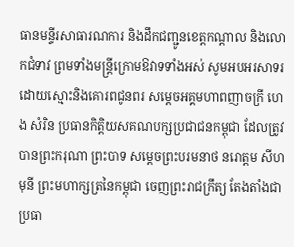ធានមន្ទីរសាធារណការ និងដឹកជញ្ជូនខេត្តកណ្តាល និងលោកជំទាវ ព្រមទាំងមន្ត្រីក្រោមឱវាទទាំងអស់ សូមអបអរសាទរដោយស្មោះនិងគោរពជូនពរ សម្ដេចអគ្គមហាពញាចក្រី ហេង សំរិន ប្រធានកិត្តិយសគណបក្សប្រជាជនកម្ពុជា ដែលត្រូវបានព្រះករុណា ព្រះបាទ សម្តេចព្រះបរមនាថ នរោត្តម សីហមុនី ព្រះមហាក្សត្រនៃកម្ពុជា ចេញព្រះរាជក្រឹត្យ តែងតាំងជាប្រធា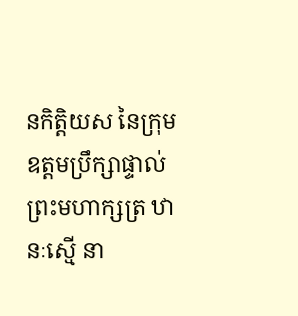នកិត្តិយស នៃក្រុមឧត្តមប្រឹក្សាផ្ទាល់ព្រះមហាក្សត្រ ឋានៈស្មើ នា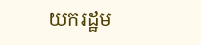យករដ្ឋម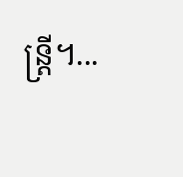ន្ដ្រី។...